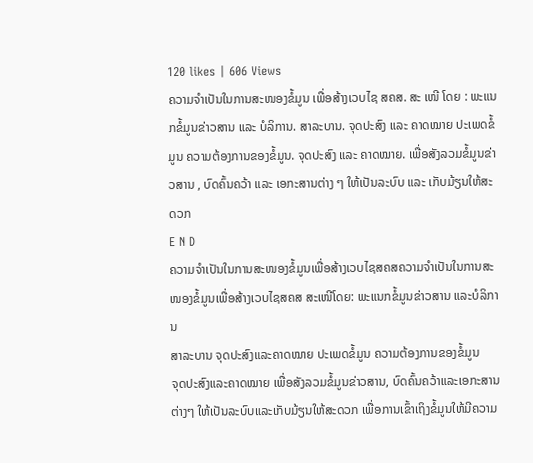120 likes | 606 Views
ຄວາມຈຳເປັນໃນການສະໜອງຂໍ້ມູນ ເພື່ອສ້າງເວບໄຊ ສຄສ. ສະ ເໜີ ໂດຍ : ພະແນກຂໍ້ມູນຂ່າວສານ ແລະ ບໍລິການ. ສາລະບານ. ຈຸດປະສົງ ແລະ ຄາດໝາຍ ປະເພດຂໍ້ມູນ ຄວາມຕ້ອງການຂອງຂໍ້ມູນ. ຈຸດປະສົງ ແລະ ຄາດໝາຍ. ເພື່ອສັງລວມຂໍ້ມູນຂ່າວສານ , ບົດຄົ້ນຄວ້າ ແລະ ເອກະສານຕ່າງ ໆ ໃຫ້ເປັນລະບົບ ແລະ ເກັບມ້ຽນໃຫ້ສະດວກ
E N D
ຄວາມຈຳເປັນໃນການສະໜອງຂໍ້ມູນເພື່ອສ້າງເວບໄຊສຄສຄວາມຈຳເປັນໃນການສະໜອງຂໍ້ມູນເພື່ອສ້າງເວບໄຊສຄສ ສະເໜີໂດຍ: ພະແນກຂໍ້ມູນຂ່າວສານ ແລະບໍລິການ
ສາລະບານ ຈຸດປະສົງແລະຄາດໝາຍ ປະເພດຂໍ້ມູນ ຄວາມຕ້ອງການຂອງຂໍ້ມູນ
ຈຸດປະສົງແລະຄາດໝາຍ ເພື່ອສັງລວມຂໍ້ມູນຂ່າວສານ, ບົດຄົ້ນຄວ້າແລະເອກະສານຕ່າງໆ ໃຫ້ເປັນລະບົບແລະເກັບມ້ຽນໃຫ້ສະດວກ ເພື່ອການເຂົ້າເຖິງຂໍ້ມູນໃຫ້ມີຄວາມ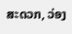ສະດວກ, ວ່ອງ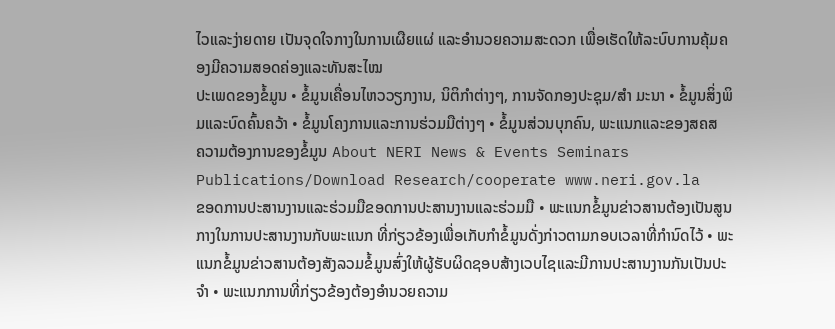ໄວແລະງ່າຍດາຍ ເປັນຈຸດໃຈກາງໃນການເຜືຍແຜ່ ແລະອຳນວຍຄວາມສະດວກ ເພື່ອເຮັດໃຫ້ລະບົບການຄຸ້ມຄອງມີຄວາມສອດຄ່ອງແລະທັນສະໄໝ
ປະເພດຂອງຂໍ້ມູນ • ຂໍ້ມູນເຄື່ອນໄຫວວຽກງານ, ນິຕິກຳຕ່າງໆ, ການຈັດກອງປະຊຸມ/ສຳ ມະນາ • ຂໍ້ມູນສິ່ງພິມແລະບົດຄົ້ນຄວ້າ • ຂໍ້ມູນໂຄງການແລະການຮ່ວມມືຕ່າງໆ • ຂໍ້ມູນສ່ວນບຸກຄົນ, ພະແນກແລະຂອງສຄສ
ຄວາມຕ້ອງການຂອງຂໍ້ມູນ About NERI News & Events Seminars Publications/Download Research/cooperate www.neri.gov.la
ຂອດການປະສານງານແລະຮ່ວມມືຂອດການປະສານງານແລະຮ່ວມມື • ພະແນກຂໍ້ມູນຂ່າວສານຕ້ອງເປັນສູນກາງໃນການປະສານງານກັບພະແນກ ທີ່ກ່ຽວຂ້ອງເພື່ອເກັບກຳຂໍ້ມູນດັ່ງກ່າວຕາມກອບເວລາທີ່ກຳນົດໄວ້ • ພະແນກຂໍ້ມູນຂ່າວສານຕ້ອງສັງລວມຂໍ້ມູນສົ່ງໃຫ້ຜູ້ຮັບຜິດຊອບສ້າງເວບໄຊແລະມີການປະສານງານກັນເປັນປະຈຳ • ພະແນກການທີ່ກ່ຽວຂ້ອງຕ້ອງອຳນວຍຄວາມ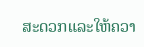ສະດວກແລະໃຫ້ຄວາ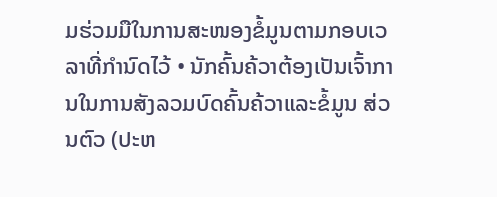ມຮ່ວມມືໃນການສະໜອງຂໍ້ມູນຕາມກອບເວລາທີ່ກຳນົດໄວ້ • ນັກຄົ້ນຄ້ວາຕ້ອງເປັນເຈົ້າການໃນການສັງລວມບົດຄົ້ນຄ້ວາແລະຂໍ້ມູນ ສ່ວນຕົວ (ປະຫ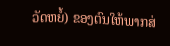ວັດຫຍໍ້) ຂອງຕົນໃຫ້ພາກສ່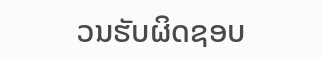ວນຮັບຜິດຊອບ